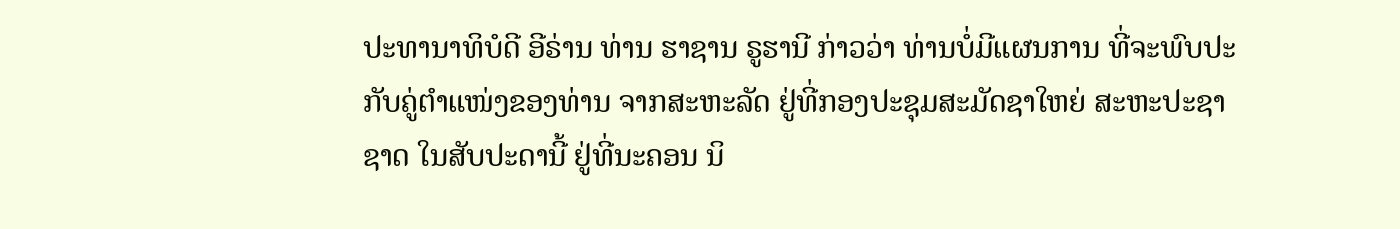ປະທານາທິບໍດີ ອີຣ່ານ ທ່ານ ຮາຊານ ຣູຮານີ ກ່າວວ່າ ທ່ານບໍ່ມີແຜນການ ທີ່ຈະພົບປະ
ກັບຄູ່ຕຳແໜ່ງຂອງທ່ານ ຈາກສະຫະລັດ ຢູ່ທີ່ກອງປະຊຸມສະມັດຊາໃຫຍ່ ສະຫະປະຊາ
ຊາດ ໃນສັບປະດານີ້ ຢູ່ທີ່ນະຄອນ ນິ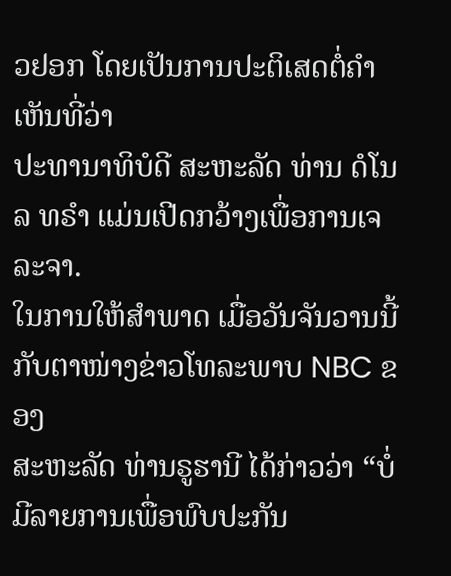ວຢອກ ໂດຍເປັນການປະຕິເສດຕໍ່ຄຳເຫັນທີ່ວ່າ
ປະທານາທິບໍດີ ສະຫະລັດ ທ່ານ ດໍໂນລ ທຣຳ ແມ່ນເປີດກວ້າງເພື່ອການເຈລະຈາ.
ໃນການໃຫ້ສຳພາດ ເມື່ອວັນຈັນວານນີ້ ກັບຕາໜ່າງຂ່າວໂທລະພາບ NBC ຂອງ
ສະຫະລັດ ທ່ານຣູຮານີ ໄດ້ກ່າວວ່າ “ບໍ່ມີລາຍການເພື່ອພົບປະກັນ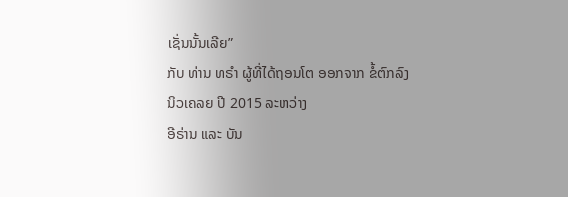ເຊັ່ນນັ້ນເລີຍ”
ກັບ ທ່ານ ທຣຳ ຜູ້ທີ່ໄດ້ຖອນໂຕ ອອກຈາກ ຂໍ້ຕົກລົງນິວເຄລຍ ປີ 2015 ລະຫວ່າງ
ອີຣ່ານ ແລະ ບັນ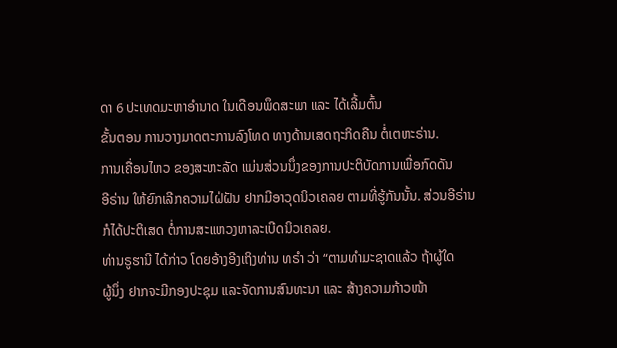ດາ 6 ປະເທດມະຫາອຳນາດ ໃນເດືອນພຶດສະພາ ແລະ ໄດ້ເລີ້ມຕົ້ນ
ຂັ້ນຕອນ ການວາງມາດຕະການລົງໂທດ ທາງດ້ານເສດຖະກິດຄືນ ຕໍ່ເຕຫະຣ່ານ.
ການເຄື່ອນໄຫວ ຂອງສະຫະລັດ ແມ່ນສ່ວນນຶ່ງຂອງການປະຕິບັດການເພື່ອກົດດັນ
ອີຣ່ານ ໃຫ້ຍົກເລີກຄວາມໄຝ່ຝັນ ຢາກມີອາວຸດນິວເຄລຍ ຕາມທີ່ຮູ້ກັນນັ້ນ. ສ່ວນອີຣ່ານ
ກໍໄດ້ປະຕິເສດ ຕໍ່ການສະແຫວງຫາລະເບີດນິວເຄລຍ.
ທ່ານຣູຮານີ ໄດ້ກ່າວ ໂດຍອ້າງອີງເຖິງທ່ານ ທຣຳ ວ່າ “ຕາມທຳມະຊາດແລ້ວ ຖ້າຜູ້ໃດ
ຜູ້ນຶ່ງ ຢາກຈະມີກອງປະຊຸມ ແລະຈັດການສົນທະນາ ແລະ ສ້າງຄວາມກ້າວໜ້າ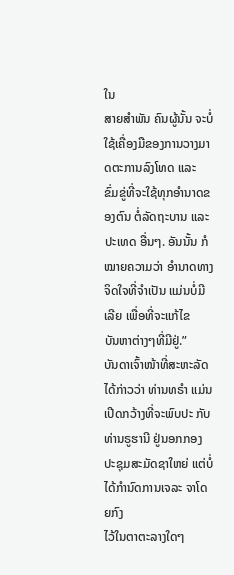ໃນ
ສາຍສຳພັນ ຄົນຜູ້ນັ້ນ ຈະບໍ່ໃຊ້ເຄື່ອງມືຂອງການວາງມາດຕະການລົງໂທດ ແລະ
ຂົ່ມຂູ່ທີ່ຈະໃຊ້ທຸກອຳນາດຂອງຕົນ ຕໍ່ລັດຖະບານ ແລະປະເທດ ອື່ນໆ. ອັນນັ້ນ ກໍ
ໝາຍຄວາມວ່າ ອຳນາດທາງຈິດໃຈທີ່ຈຳເປັນ ແມ່ນບໍ່ມີເລີຍ ເພື່ອທີ່ຈະແກ້ໄຂ
ບັນຫາຕ່າງໆທີ່ມີຢູ່.”
ບັນດາເຈົ້າໜ້າທີ່ສະຫະລັດໄດ້ກ່າວວ່າ ທ່ານທຣຳ ແມ່ນເປີດກວ້າງທີ່ຈະພົບປະ ກັບ
ທ່ານຣູຮານີ ຢູ່ນອກກອງປະຊຸມສະມັດຊາໃຫຍ່ ແຕ່ບໍ່ໄດ້ກຳນົດການເຈລະ ຈາໂດຍກົງ
ໄວ້ໃນຕາຕະລາງໃດໆ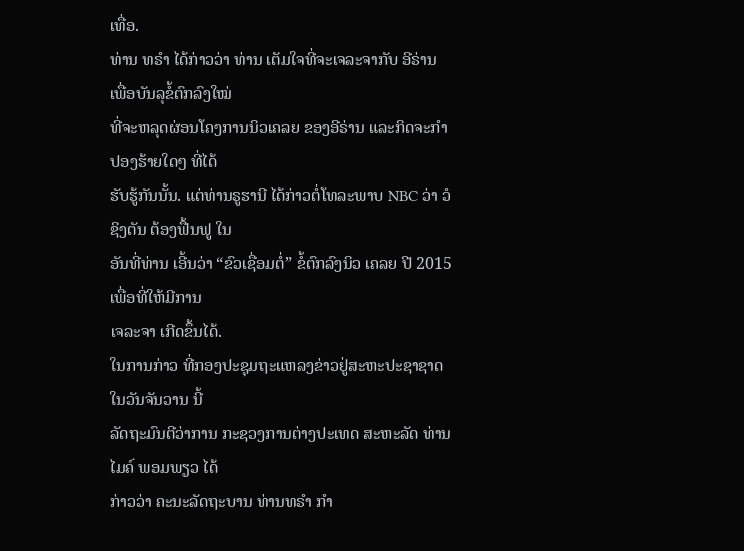ເທື່ອ.
ທ່ານ ທຣຳ ໄດ້ກ່າວວ່າ ທ່ານ ເຕັມໃຈທີ່ຈະເຈລະຈາກັບ ອີຣ່ານ ເພື່ອບັນລຸຂໍ້ຕົກລົງໃໝ່
ທີ່ຈະຫລຸດຜ່ອນໂຄງການນິວເຄລຍ ຂອງອີຣ່ານ ແລະກິດຈະກຳ ປອງຮ້າຍໃດໆ ທີ່ໄດ້
ຮັບຮູ້ກັນນັ້ນ. ແຕ່ທ່ານຣູຮານີ ໄດ້ກ່າວຕໍ່ໂທລະພາບ NBC ວ່າ ວໍຊິງຕັນ ຕ້ອງຟື້ນຟູ ໃນ
ອັນທີ່ທ່ານ ເອີ້ນວ່າ “ຂົວເຊື່ອມຕໍ່” ຂໍ້ຕົກລົງນິວ ເຄລຍ ປີ 2015 ເພື່ອທີ່ໃຫ້ມີການ
ເຈລະຈາ ເກີດຂຶ້ນໄດ້.
ໃນການກ່າວ ທີ່ກອງປະຊຸມຖະແຫລງຂ່າວຢູ່ສະຫະປະຊາຊາດ ໃນວັນຈັນວານ ນີ້
ລັດຖະມົນຕີວ່າການ ກະຊວງການຕ່າງປະເທດ ສະຫະລັດ ທ່ານ ໄມຄ໌ ພອມພຽວ ໄດ້
ກ່າວວ່າ ຄະນະລັດຖະບານ ທ່ານທຣຳ ກຳ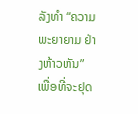ລັງທຳ “ຄວາມພະຍາຍາມ ຢ່າງຫ້າວຫັນ”
ເພື່ອທີ່ຈະຢຸດ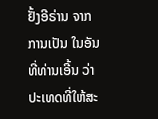ຢັ້ງອີຣ່ານ ຈາກການເປັນ ໃນອັນທີ່ທ່ານເອີ້ນ ວ່າ ປະເທດທີ່ໃຫ້ສະ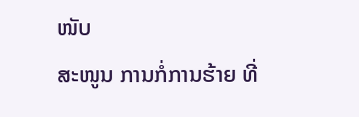ໜັບ
ສະໜູນ ການກໍ່ການຮ້າຍ ທີ່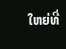ໃຫຍ່ທີ່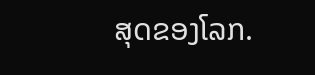ສຸດຂອງໂລກ.